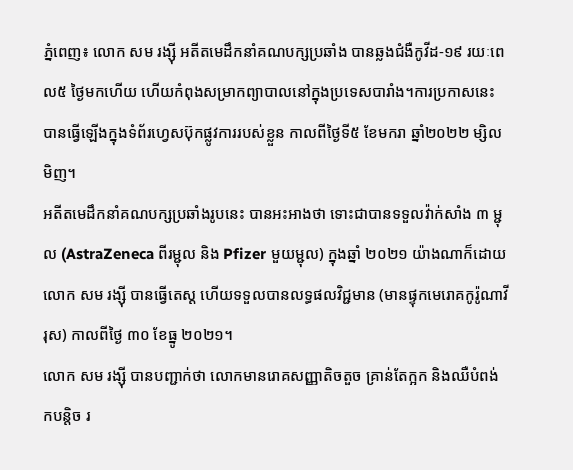ភ្នំពេញ៖ លោក សម រង្ស៊ី អតីតមេដឹកនាំគណបក្សប្រឆាំង បានឆ្លងជំងឺកូវីដ-១៩ រយៈពេល៥ ថ្ងៃមកហើយ ហើយកំពុងសម្រាកព្យាបាលនៅក្នុងប្រទេសបារាំង។ការប្រកាសនេះ បានធ្វើឡើងក្នុងទំព័រហ្វេសប៊ុកផ្លូវការរបស់ខ្លួន កាលពីថ្ងៃទី៥ ខែមករា ឆ្នាំ២០២២ ម្សិលមិញ។
អតីតមេដឹកនាំគណបក្សប្រឆាំងរូបនេះ បានអះអាងថា ទោះជាបានទទួលវ៉ាក់សាំង ៣ ម្ជុល (AstraZeneca ពីរម្ជុល និង Pfizer មួយម្ជុល) ក្នុងឆ្នាំ ២០២១ យ៉ាងណាក៏ដោយ លោក សម រង្ស៊ី បានធ្វើតេស្ត ហើយទទួលបានលទ្ធផលវិជ្ជមាន (មានផ្ទុកមេរោគកូរ៉ូណាវីរុស) កាលពីថ្ងៃ ៣០ ខែធ្នូ ២០២១។
លោក សម រង្ស៊ី បានបញ្ជាក់ថា លោកមានរោគសញ្ញាតិចតួច គ្រាន់តែក្អក និងឈឺបំពង់កបន្តិច រ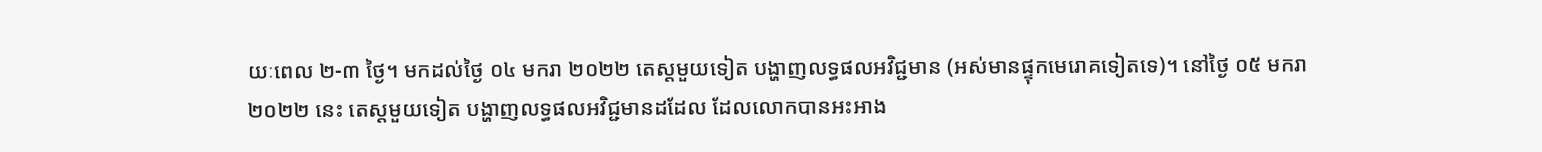យៈពេល ២-៣ ថ្ងៃ។ មកដល់ថ្ងៃ ០៤ មករា ២០២២ តេស្តមួយទៀត បង្ហាញលទ្ធផលអវិជ្ជមាន (អស់មានផ្ទុកមេរោគទៀតទេ)។ នៅថ្ងៃ ០៥ មករា ២០២២ នេះ តេស្តមួយទៀត បង្ហាញលទ្ធផលអវិជ្ជមានដដែល ដែលលោកបានអះអាង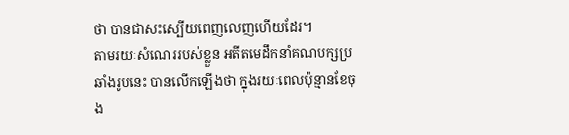ថា បានជាសះស្បើយពេញលេញហើយដែរ។
តាមរយៈសំណេររបស់ខ្លួន អតីតមេដឹកនាំគណបក្សប្រឆាំងរូបនេះ បានលើកឡើងថា ក្នុងរយៈពេលប៉ុន្មានខែចុង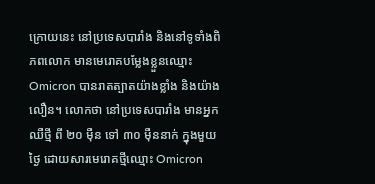ក្រោយនេះ នៅប្រទេសបារាំង និងនៅទូទាំងពិភពលោក មានមេរោគបម្លែងខ្លួនឈ្មោះ Omicron បានរាតត្បាតយ៉ាងខ្លាំង និងយ៉ាងលឿន។ លោកថា នៅប្រទេសបារាំង មានអ្នកឈឺថ្មី ពី ២០ ម៉ឺន ទៅ ៣០ ម៉ឺននាក់ ក្នុងមួយថ្ងៃ ដោយសារមេរោគថ្មីឈ្មោះ Omicron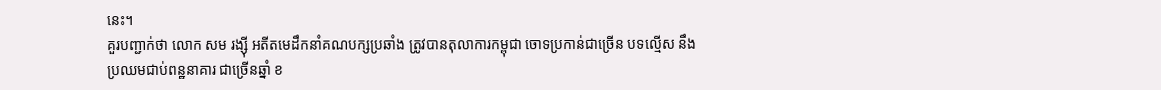នេះ។
គួរបញ្ជាក់ថា លោក សម រង្ស៊ី អតីតមេដឹកនាំគណបក្សប្រឆាំង ត្រូវបានតុលាការកម្ពុជា ចោទប្រកាន់ជាច្រើន បទល្មើស នឹងប្រឈមជាប់ពន្ឋនាគារ ជាច្រើនឆ្នាំ ខ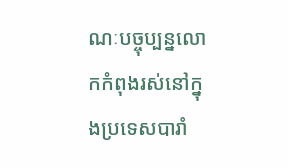ណៈបច្ចុប្បន្នលោកកំពុងរស់នៅក្នុងប្រទេសបារាំ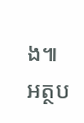ង៕
អត្ថប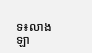ទ៖លាង ឡា